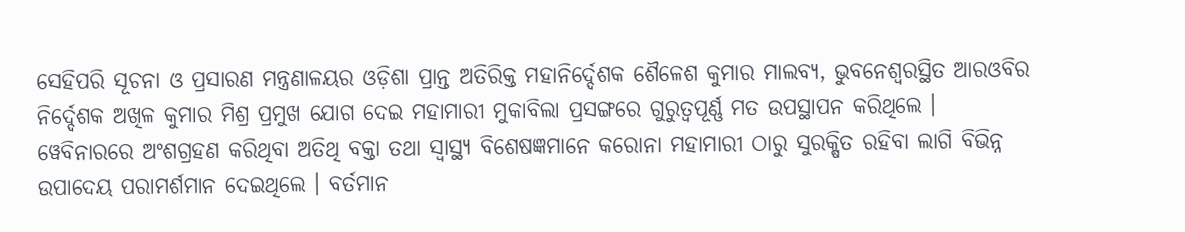ସେହିପରି ସୂଚନା ଓ ପ୍ରସାରଣ ମନ୍ତ୍ରଣାଳୟର ଓଡ଼ିଶା ପ୍ରାନ୍ତ ଅତିରିକ୍ତ ମହାନିର୍ଦ୍ଦେଶକ ଶୈଳେଶ କୁମାର ମାଲବ୍ୟ, ଭୁବନେଶ୍ୱରସ୍ଥିତ ଆରଓବିର ନିର୍ଦ୍ଦେଶକ ଅଖିଳ କୁମାର ମିଶ୍ର ପ୍ରମୁଖ ଯୋଗ ଦେଇ ମହାମାରୀ ମୁକାବିଲା ପ୍ରସଙ୍ଗରେ ଗୁରୁତ୍ୱପୂର୍ଣ୍ଣ ମତ ଉପସ୍ଥାପନ କରିଥିଲେ ।
ୱେବିନାରରେ ଅଂଶଗ୍ରହଣ କରିଥିବା ଅତିଥି ବକ୍ତା ତଥା ସ୍ୱାସ୍ଥ୍ୟ ବିଶେଷଜ୍ଞମାନେ କରୋନା ମହାମାରୀ ଠାରୁ ସୁରକ୍ଷିତ ରହିବା ଲାଗି ବିଭିନ୍ନ ଉପାଦେୟ ପରାମର୍ଶମାନ ଦେଇଥିଲେ । ବର୍ତମାନ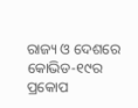ରାଜ୍ୟ ଓ ଦେଶରେ କୋଭିଡ-୧୯ର ପ୍ରକୋପ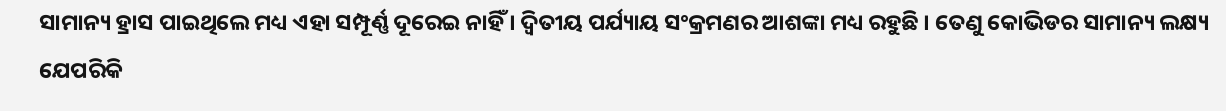ସାମାନ୍ୟ ହ୍ରାସ ପାଇଥିଲେ ମଧ୍ୟ ଏହା ସମ୍ପୂର୍ଣ୍ଣ ଦୂରେଇ ନାହିଁ । ଦ୍ୱିତୀୟ ପର୍ଯ୍ୟାୟ ସଂକ୍ରମଣର ଆଶଙ୍କା ମଧ୍ୟ ରହୁଛି । ତେଣୁ କୋଭିଡର ସାମାନ୍ୟ ଲକ୍ଷ୍ୟ ଯେପରିକି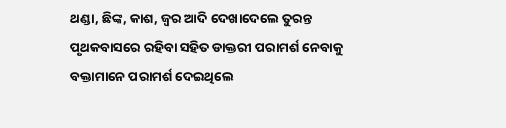ଥଣ୍ଡା, ଛିଙ୍କ, କାଶ, ଜ୍ୱର ଆଦି ଦେଖାଦେଲେ ତୁରନ୍ତ ପୃଥକବାସରେ ରହିବା ସହିତ ଡାକ୍ତରୀ ପରାମର୍ଶ ନେବାକୁ ବକ୍ତାମାନେ ପରାମର୍ଶ ଦେଇଥିଲେ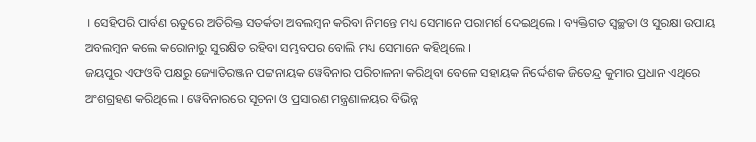। ସେହିପରି ପାର୍ବଣ ଋତୁରେ ଅତିରିକ୍ତ ସତର୍କତା ଅବଲମ୍ବନ କରିବା ନିମନ୍ତେ ମଧ୍ୟ ସେମାନେ ପରାମର୍ଶ ଦେଇଥିଲେ । ବ୍ୟକ୍ତିଗତ ସ୍ୱଚ୍ଛତା ଓ ସୁରକ୍ଷା ଉପାୟ ଅବଲମ୍ବନ କଲେ କରୋନାରୁ ସୁରକ୍ଷିତ ରହିବା ସମ୍ଭବପର ବୋଲି ମଧ୍ୟ ସେମାନେ କହିଥିଲେ ।
ଜୟପୁର ଏଫଓବି ପକ୍ଷରୁ ଜ୍ୟୋତିରଞ୍ଜନ ପଟ୍ଟନାୟକ ୱେବିନାର ପରିଚାଳନା କରିଥିବା ବେଳେ ସହାୟକ ନିର୍ଦ୍ଦେଶକ ଜିତେନ୍ଦ୍ର କୁମାର ପ୍ରଧାନ ଏଥିରେ ଅଂଶଗ୍ରହଣ କରିଥିଲେ । ୱେବିନାରରେ ସୂଚନା ଓ ପ୍ରସାରଣ ମନ୍ତ୍ରଣାଳୟର ବିଭିନ୍ନ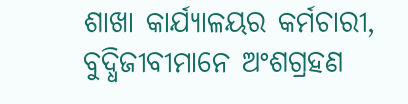ଶାଖା କାର୍ଯ୍ୟାଳୟର କର୍ମଚାରୀ, ବୁଦ୍ଧିଜୀବୀମାନେ ଅଂଶଗ୍ରହଣ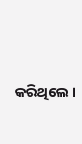କରିଥିଲେ ।